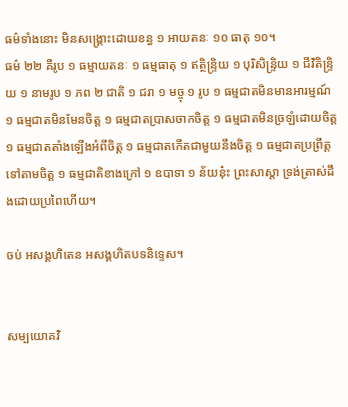ធម៌ទាំងនោះ មិនសង្រ្គោះដោយខន្ធ ១ អាយតនៈ ១០ ធាតុ ១០។
ធម៌ ២២ គឺរូប ១ ធម្មាយតនៈ ១ ធម្មធាតុ ១ ឥត្ថិន្រ្ទិយ ១ បុរិសិន្រ្ទិយ ១ ជីវិតិន្រ្ទិយ ១ នាមរូប ១ ភព ២ ជាតិ ១ ជរា ១ មច្ចុ ១ រូប ១ ធម្មជាតមិនមានអារម្មណ៍ ១ ធម្មជាតមិនមែនចិត្ត ១ ធម្មជាតប្រាសចាកចិត្ត ១ ធម្មជាតមិនច្រឡំដោយចិត្ត ១ ធម្មជាតតាំងឡើងអំពីចិត្ត ១ ធម្មជាតកើតជាមួយនឹងចិត្ត ១ ធម្មជាតប្រព្រឹត្តទៅតាមចិត្ត ១ ធម្មជាតិខាងក្រៅ ១ ឧបាទា ១ ន័យនុ៎ះ ព្រះសាស្តា ទ្រង់ត្រាស់ដឹងដោយប្រពៃហើយ។

ចប់ អសង្គហិតេន អសង្គហិតបទនិទ្ទេស។


សម្បយោគវិ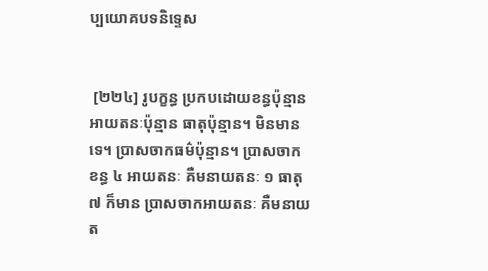ប្បយោគបទនិទ្ទេស


 [២២៤] រូបក្ខន្ធ ប្រកបដោយខន្ធប៉ុន្មាន អាយតនៈប៉ុន្មាន ធាតុប៉ុន្មាន។ មិនមានទេ។ ប្រាសចាកធម៌ប៉ុន្មាន។ ប្រាសចាកខន្ធ ៤ អាយតនៈ គឺមនាយតនៈ ១ ធាតុ ៧ ក៏មាន ប្រាសចាកអាយតនៈ គឺមនាយត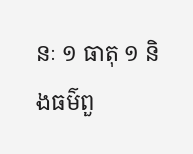នៈ ១ ធាតុ ១ និងធម៌ពួ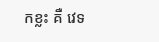កខ្លះ គឺ វេទ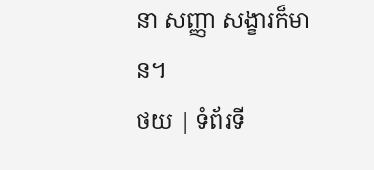នា សញ្ញា សង្ខារក៏មាន។
ថយ | ទំព័រទី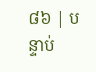៨៦ | បន្ទាប់